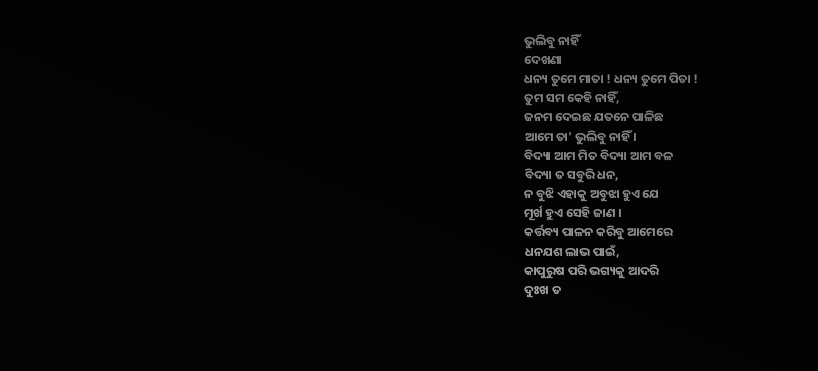ଭୁଲିବୁ ନାହିଁ
ଦେଖଣା
ଧନ୍ୟ ତୁମେ ମାତା ! ଧନ୍ୟ ତୁମେ ପିତା !
ତୁମ ସମ କେହି ନାହିଁ,
ଜନମ ଦେଇଛ ଯତନେ ପାଳିଛ
ଆମେ ତା' ଭୁଲିବୁ ନାହିଁ ।
ବିଦ୍ୟା ଆମ ମିତ ବିଦ୍ୟା ଆମ ବଳ
ବିଦ୍ୟା ତ ସବୁରି ଧନ,
ନ ବୁଝି ଏହାକୁ ଅବୁଝା ହୁଏ ଯେ
ମୂର୍ଖ ହୁଏ ସେହି ଜାଣ ।
କର୍ତ୍ତବ୍ୟ ପାଳନ କରିବୁ ଆମେରେ
ଧନଯଶ ଲାଭ ପାଇଁ,
କାପୁରୁଷ ପରି ଭଗ୍ୟକୁ ଆଦରି
ଦୁଃଖ ତ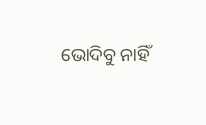ଭୋଦିବୁ ନାହିଁ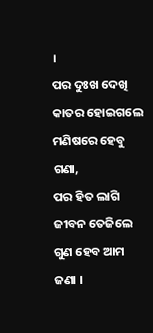।
ପର ଦୁଃଖ ଦେଖି କାତର ହୋଇଗଲେ
ମଣିଷରେ ହେବୁ ଗଣା,
ପର ହିତ ଲାଗି ଜୀବନ ତେଜିଲେ
ଗୁଣ ହେବ ଆମ ଜଣା ।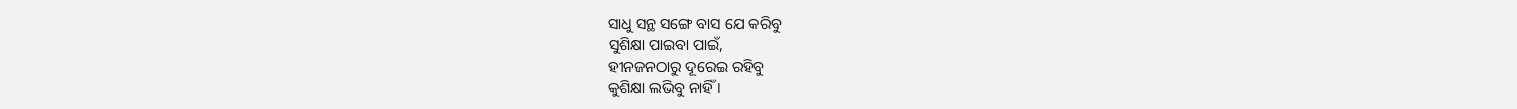ସାଧୁ ସନ୍ଥ ସଙ୍ଗେ ବାସ ଯେ କରିବୁ
ସୁଶିକ୍ଷା ପାଇବା ପାଇଁ,
ହୀନଜନଠାରୁ ଦୂରେଇ ରହିବୁ
କୁଶିକ୍ଷା ଲଭିବୁ ନାହିଁ ।